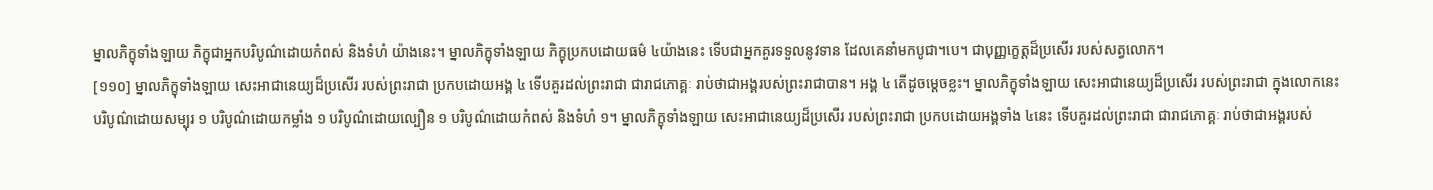ម្នាលភិក្ខុទាំងឡាយ ភិក្ខុជាអ្នកបរិបូណ៌ដោយកំពស់ និងទំហំ យ៉ាងនេះ។ ម្នាលភិក្ខុទាំងឡាយ ភិក្ខុប្រកបដោយធម៌ ៤យ៉ាងនេះ ទើបជាអ្នកគួរទទួលនូវទាន ដែលគេនាំមកបូជា។បេ។ ជាបុញ្ញក្ខេត្តដ៏ប្រសើរ របស់សត្វលោក។
[១១០] ម្នាលភិក្ខុទាំងឡាយ សេះអាជានេយ្យដ៏ប្រសើរ របស់ព្រះរាជា ប្រកបដោយអង្គ ៤ ទើបគួរដល់ព្រះរាជា ជារាជភោគ្គៈ រាប់ថាជាអង្គរបស់ព្រះរាជាបាន។ អង្គ ៤ តើដូចម្ដេចខ្លះ។ ម្នាលភិក្ខុទាំងឡាយ សេះអាជានេយ្យដ៏ប្រសើរ របស់ព្រះរាជា ក្នុងលោកនេះ បរិបូណ៌ដោយសម្បុរ ១ បរិបូណ៌ដោយកម្លាំង ១ បរិបូណ៌ដោយល្បឿន ១ បរិបូណ៌ដោយកំពស់ និងទំហំ ១។ ម្នាលភិក្ខុទាំងឡាយ សេះអាជានេយ្យដ៏ប្រសើរ របស់ព្រះរាជា ប្រកបដោយអង្គទាំង ៤នេះ ទើបគួរដល់ព្រះរាជា ជារាជភោគ្គៈ រាប់ថាជាអង្គរបស់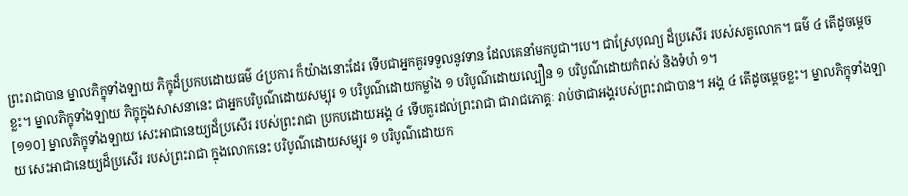ព្រះរាជាបាន ម្នាលភិក្ខុទាំងឡាយ ភិក្ខុដ៏ប្រកបដោយធម៌ ៤ប្រការ ក៏យ៉ាងនោះដែរ ទើបជាអ្នកគួរទទួលនូវទាន ដែលគេនាំមកបូជា។បេ។ ជាស្រែបុណ្យ ដ៏ប្រសើរ របស់សត្វលោក។ ធម៌ ៤ តើដូចម្ដេចខ្លះ។ ម្នាលភិក្ខុទាំងឡាយ ភិក្ខុក្នុងសាសនានេះ ជាអ្នកបរិបូណ៌ដោយសម្បុរ ១ បរិបូណ៌ដោយកម្លាំង ១ បរិបូណ៌ដោយល្បឿន ១ បរិបូណ៌ដោយកំពស់ និងទំហំ ១។
[១១០] ម្នាលភិក្ខុទាំងឡាយ សេះអាជានេយ្យដ៏ប្រសើរ របស់ព្រះរាជា ប្រកបដោយអង្គ ៤ ទើបគួរដល់ព្រះរាជា ជារាជភោគ្គៈ រាប់ថាជាអង្គរបស់ព្រះរាជាបាន។ អង្គ ៤ តើដូចម្ដេចខ្លះ។ ម្នាលភិក្ខុទាំងឡាយ សេះអាជានេយ្យដ៏ប្រសើរ របស់ព្រះរាជា ក្នុងលោកនេះ បរិបូណ៌ដោយសម្បុរ ១ បរិបូណ៌ដោយក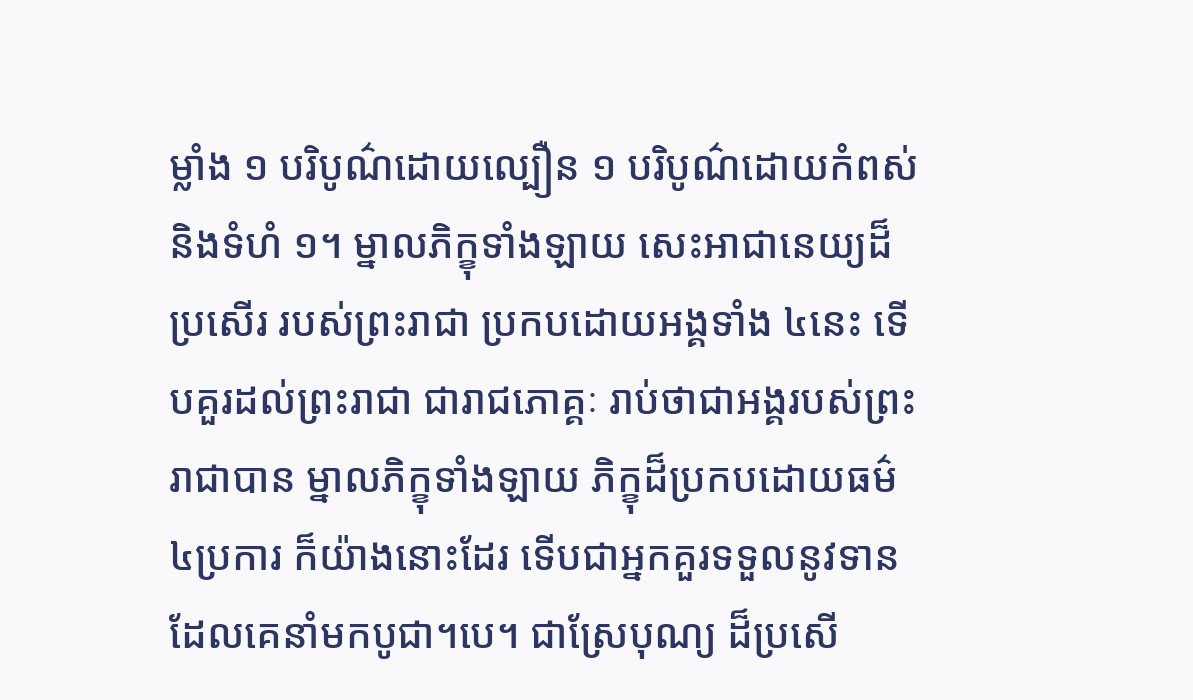ម្លាំង ១ បរិបូណ៌ដោយល្បឿន ១ បរិបូណ៌ដោយកំពស់ និងទំហំ ១។ ម្នាលភិក្ខុទាំងឡាយ សេះអាជានេយ្យដ៏ប្រសើរ របស់ព្រះរាជា ប្រកបដោយអង្គទាំង ៤នេះ ទើបគួរដល់ព្រះរាជា ជារាជភោគ្គៈ រាប់ថាជាអង្គរបស់ព្រះរាជាបាន ម្នាលភិក្ខុទាំងឡាយ ភិក្ខុដ៏ប្រកបដោយធម៌ ៤ប្រការ ក៏យ៉ាងនោះដែរ ទើបជាអ្នកគួរទទួលនូវទាន ដែលគេនាំមកបូជា។បេ។ ជាស្រែបុណ្យ ដ៏ប្រសើ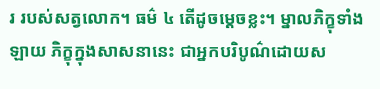រ របស់សត្វលោក។ ធម៌ ៤ តើដូចម្ដេចខ្លះ។ ម្នាលភិក្ខុទាំងឡាយ ភិក្ខុក្នុងសាសនានេះ ជាអ្នកបរិបូណ៌ដោយស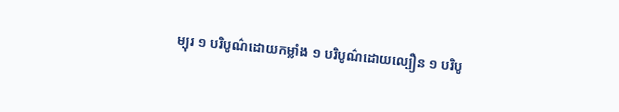ម្បុរ ១ បរិបូណ៌ដោយកម្លាំង ១ បរិបូណ៌ដោយល្បឿន ១ បរិបូ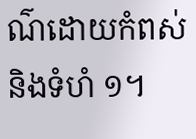ណ៌ដោយកំពស់ និងទំហំ ១។